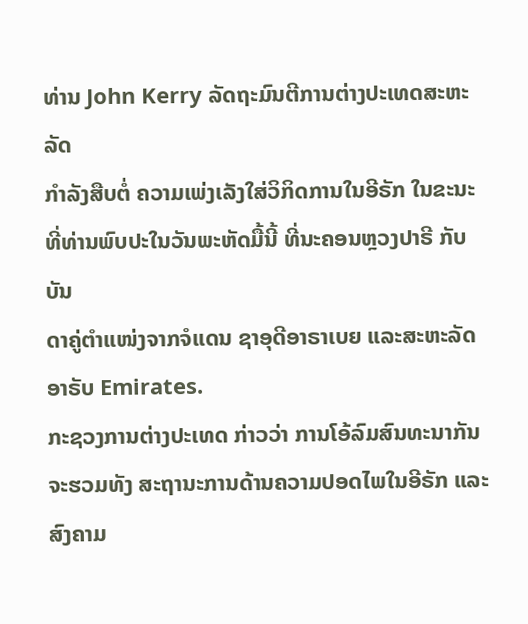ທ່ານ John Kerry ລັດຖະມົນຕີການຕ່າງປະເທດສະຫະລັດ
ກຳລັງສືບຕໍ່ ຄວາມເພ່ງເລັງໃສ່ວິກິດການໃນອີຣັກ ໃນຂະນະ
ທີ່ທ່ານພົບປະໃນວັນພະຫັດມື້ນີ້ ທີ່ນະຄອນຫຼວງປາຣີ ກັບບັນ
ດາຄູ່ຕຳແໜ່ງຈາກຈໍແດນ ຊາອຸດີອາຣາເບຍ ແລະສະຫະລັດ
ອາຣັບ Emirates.
ກະຊວງການຕ່າງປະເທດ ກ່າວວ່າ ການໂອ້ລົມສົນທະນາກັນ
ຈະຮວມທັງ ສະຖານະການດ້ານຄວາມປອດໄພໃນອີຣັກ ແລະ
ສົງຄາມ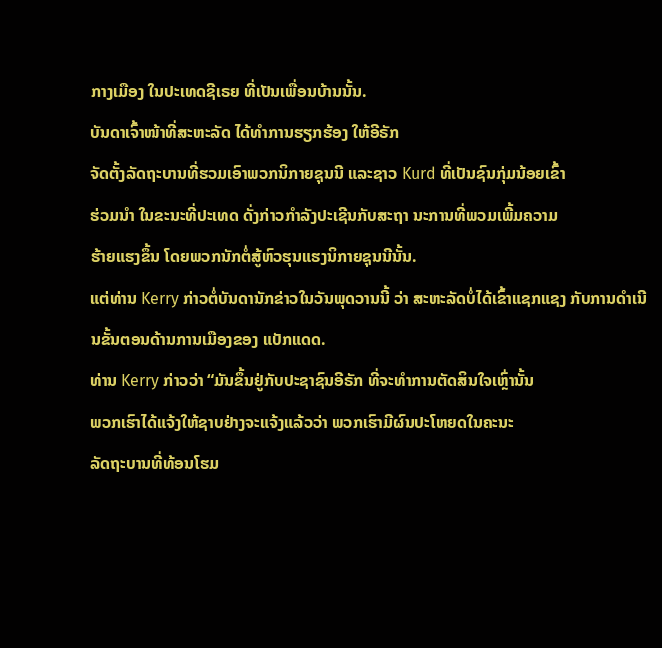ກາງເມືອງ ໃນປະເທດຊີເຣຍ ທີ່ເປັນເພື່ອນບ້ານນັ້ນ.
ບັນດາເຈົ້າໜ້າທີ່ສະຫະລັດ ໄດ້ທຳການຮຽກຮ້ອງ ໃຫ້ອີຣັກ
ຈັດຕັ້ງລັດຖະບານທີ່ຮວມເອົາພວກນິກາຍຊຸນນີ ແລະຊາວ Kurd ທີ່ເປັນຊົນກຸ່ມນ້ອຍເຂົ້າ
ຮ່ວມນຳ ໃນຂະນະທີ່ປະເທດ ດັ່ງກ່າວກຳລັງປະເຊີນກັບສະຖາ ນະການທີ່ພວມເພີ້ມຄວາມ
ຮ້າຍແຮງຂຶ້ນ ໂດຍພວກນັກຕໍ່ສູ້ຫົວຮຸນແຮງນິກາຍຊຸນນີນັ້ນ.
ແຕ່ທ່ານ Kerry ກ່າວຕໍ່ບັນດານັກຂ່າວໃນວັນພຸດວານນີ້ ວ່າ ສະຫະລັດບໍ່ໄດ້ເຂົ້າແຊກແຊງ ກັບການດຳເນີນຂັ້ນຕອນດ້ານການເມືອງຂອງ ແບັກແດດ.
ທ່ານ Kerry ກ່າວວ່າ “ມັນຂຶ້ນຢູ່ກັບປະຊາຊົນອີຣັກ ທີ່ຈະທຳການຕັດສິນໃຈເຫຼົ່ານັ້ນ
ພວກເຮົາໄດ້ແຈ້ງໃຫ້ຊາບຢ່າງຈະແຈ້ງແລ້ວວ່າ ພວກເຮົາມີຜົນປະໂຫຍດໃນຄະນະ
ລັດຖະບານທີ່ທ້ອນໂຮມ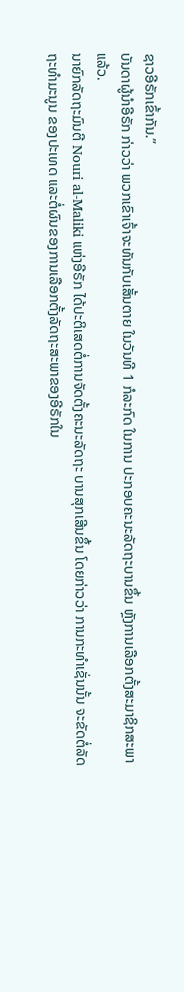ຊາວອີຣັກເຂົ້າກັນ.”
ບັນດາຜູ້ນຳອີຣັກ ກ່າວວ່າ ພວກເຂົາເຈົ້າຈະທັນກັບເສັ້ນຕາຍ ໃນວັນທີ 1 ກໍລະກົດ ໃນການ ປະກອບຄະນະລັດຖະບານຂຶ້ນ ຫຼັງການເລືອກຕັ້ງສະມາຊິກສະພາແລ້ວ.
ນາຍົກລັດຖະມົນຕີ Nouri al-Maliki ແຫ່ງອີຣັກ ໄດ້ປະຕິເສດຕໍ່ການຈັດຕັ້ງຄະນະລັດຖະ ບານສຸກເສີນຂຶ້ນ ໂດຍກ່າວວ່າ ການກະທຳເຊັ່ນນັ້ນ ຈະຂັດຕໍ່ລັດຖະທຳມະນູນ ຂອງປະເທດ ແລະຕໍ່ຜົນຂອງການເລືອກຕັ້ງລັດຖະສະພາຂອງອີຣັກໃນ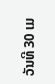ວັນທີ 30 ເມ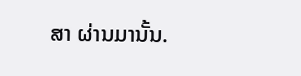ສາ ຜ່ານມານັ້ນ.